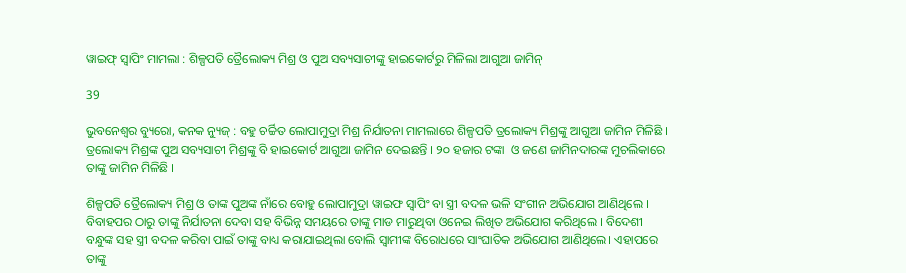ୱାଇଫ୍ ସ୍ୱାପିଂ ମାମଲା : ଶିଳ୍ପପତି ତ୍ରୈଲୋକ୍ୟ ମିଶ୍ର ଓ ପୁଅ ସବ୍ୟସାଚୀଙ୍କୁ ହାଇକୋର୍ଟରୁ ମିଳିଲା ଆଗୁଆ ଜାମିନ୍

39

ଭୁବନେଶ୍ୱର ବ୍ୟୁରୋ, କନକ ନ୍ୟୁଜ୍ : ବହୁ ଚର୍ଚ୍ଚିତ ଲୋପାମୁଦ୍ରା ମିଶ୍ର ନିର୍ଯାତନା ମାମଲାରେ ଶିଳ୍ପପତି ତ୍ରଲୋକ୍ୟ ମିଶ୍ରଙ୍କୁ ଆଗୁଆ ଜାମିନ ମିଳିଛି । ତ୍ରଲୋକ୍ୟ ମିଶ୍ରଙ୍କ ପୁଅ ସବ୍ୟସାଚୀ ମିଶ୍ରଙ୍କୁ ବି ହାଇକୋର୍ଟ ଆଗୁଆ ଜାମିନ ଦେଇଛନ୍ତି । ୨୦ ହଜାର ଟଙ୍କା  ଓ ଜଣେ ଜାମିନଦାରଙ୍କ ମୁଚଲିକାରେ ତାଙ୍କୁ ଜାମିନ ମିଳିଛି ।

ଶିଳ୍ପପତି ତ୍ରୈଲୋକ୍ୟ ମିଶ୍ର ଓ ତାଙ୍କ ପୁଅଙ୍କ ନାଁରେ ବୋହୁ ଲୋପାମୁଦ୍ରା ୱାଇଫ ସ୍ୱାପିଂ ବା ସ୍ତ୍ରୀ ବଦଳ ଭଳି ସଂଗୀନ ଅଭିଯୋଗ ଆଣିଥିଲେ । ବିବାହପର ଠାରୁ ତାଙ୍କୁ ନିର୍ଯାତନା ଦେବା ସହ ବିଭିନ୍ନ ସମୟରେ ତାଙ୍କୁ ମାଡ ମାରୁଥିବା ଓନେଇ ଲିଖିତ ଅଭିଯୋଗ କରିଥିଲେ । ବିଦେଶୀ ବନ୍ଧୁଙ୍କ ସହ ସ୍ତ୍ରୀ ବଦଳ କରିବା ପାଇଁ ତାଙ୍କୁ ବାଧ୍ୟ କରାଯାଇଥିଲା ବୋଲି ସ୍ୱାମୀଙ୍କ ବିରୋଧରେ ସାଂଘାତିକ ଅଭିଯୋଗ ଆଣିଥିଲେ। ଏହାପରେ ତାଙ୍କୁ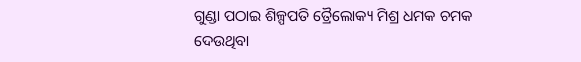ଗୁଣ୍ଡା ପଠାଇ ଶିଳ୍ପପତି ତ୍ରୈଲୋକ୍ୟ ମିଶ୍ର ଧମକ ଚମକ ଦେଉଥିବା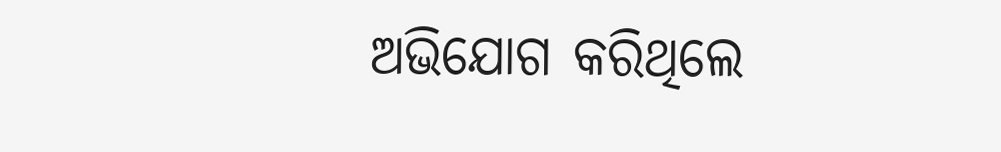ଅଭିଯୋଗ କରିଥିଲେ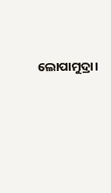ଲୋପାମୁଦ୍ରା।